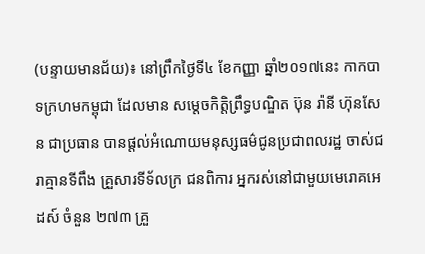(បន្ទាយមានជ័យ)៖ នៅព្រឹកថ្ងៃទី៤ ខែកញ្ញា ឆ្នាំ២០១៧នេះ កាកបាទក្រហមកម្ពុជា ដែលមាន សម្តេចកិត្តិព្រឹទ្ធបណ្ឌិត ប៊ុន រ៉ានី ហ៊ុនសែន ជាប្រធាន បានផ្តល់អំណោយមនុស្សធម៌ជូនប្រជាពលរដ្ឋ ចាស់ជរាគ្មានទីពឹង គ្រួសារទីទ័លក្រ ជនពិការ អ្នករស់នៅជាមួយមេរោគអេដស៍ ចំនួន ២៧៣ គ្រួ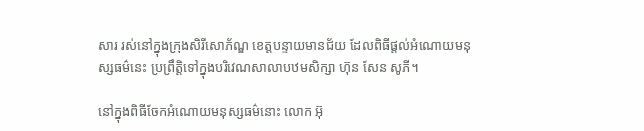សារ រស់នៅក្នុងក្រុងសិរីសោភ័ណ្ឌ ខេត្តបន្ទាយមានជ័យ ដែលពិធីផ្ដល់អំណោយមនុស្សធម៌នេះ ប្រព្រឹត្តិទៅក្នុងបរិវេណសាលាបឋមសិក្សា ហ៊ុន សែន សូភី។

នៅក្នុងពិធីចែកអំណោយមនុស្សធម៌នោះ លោក អ៊ុ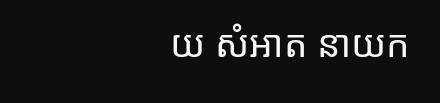យ សំអាត នាយក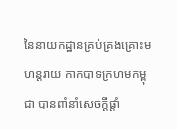នៃនាយកដ្ឋានគ្រប់គ្រងគ្រោះមហន្តរាយ កាកបាទក្រហមកម្ពុជា បានពាំនាំសេចក្ដីផ្តាំ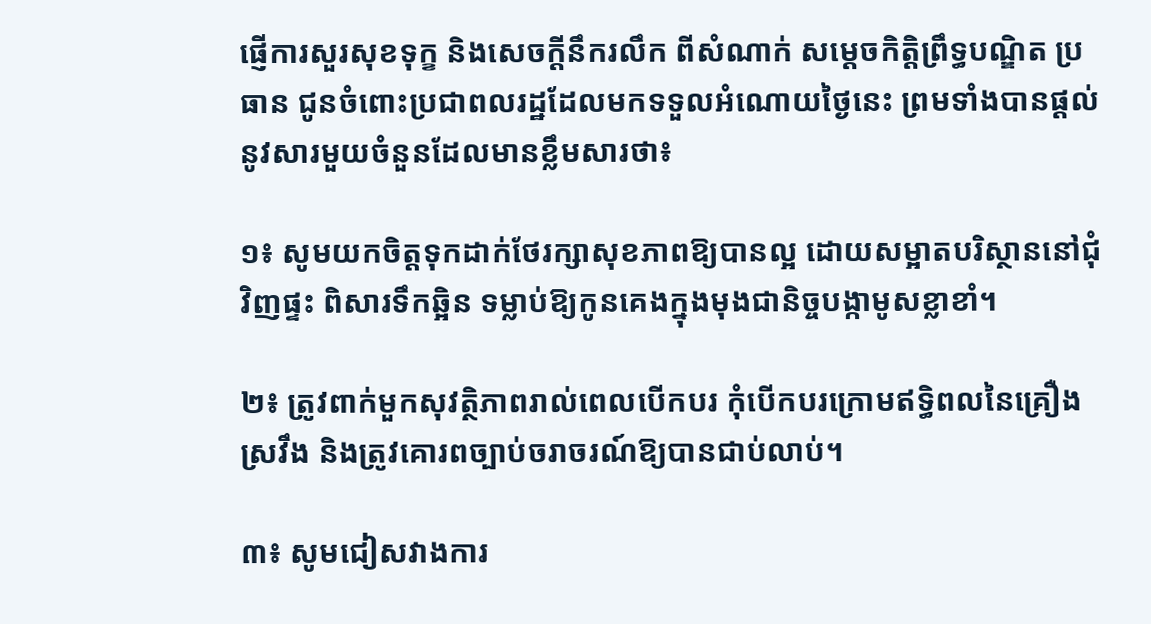ផ្ញើការសួរសុខទុក្ខ និងសេចក្ដីនឹករលឹក ពីសំណាក់ សម្តេចកិត្តិព្រឹទ្ធបណ្ឌិត ប្រធាន ជូនចំពោះប្រជាពលរដ្ឋដែលមកទទួលអំណោយថ្ងៃនេះ ព្រមទាំងបានផ្ដល់នូវសារមួយចំនួនដែលមានខ្លឹមសារថា៖

១៖ សូមយកចិត្តទុកដាក់ថែរក្សាសុខភាពឱ្យបានល្អ ដោយសម្អាតបរិស្ថាននៅជុំវិញផ្ទះ ពិសារទឹកឆ្អិន ទម្លាប់ឱ្យកូនគេងក្នុងមុងជានិច្ចបង្កាមូសខ្លាខាំ។

២៖ ត្រូវពាក់មួកសុវត្ថិភាពរាល់ពេលបើកបរ កុំបើកបរក្រោមឥទ្ធិពលនៃគ្រឿងស្រវឹង និងត្រូវគោរពច្បាប់ចរាចរណ៍ឱ្យបានជាប់លាប់។

៣៖ សូមជៀសវាងការ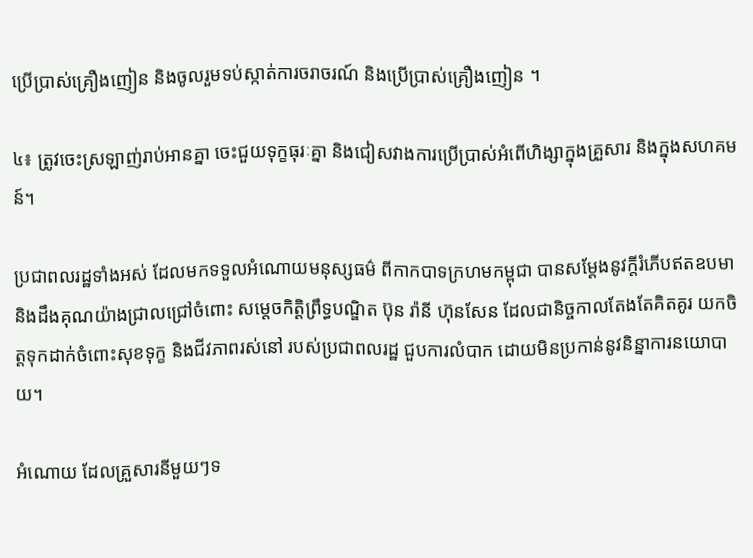ប្រើប្រាស់គ្រឿងញៀន និងចូលរួមទប់ស្កាត់ការចរាចរណ៍ និងប្រើប្រាស់គ្រឿងញៀន ។

៤៖ ត្រូវចេះស្រឡាញ់រាប់អានគ្នា ចេះជួយទុក្ខធុរៈគ្នា និងជៀសវាងការប្រើប្រាស់អំពើហិង្សាក្នុងគ្រួសារ និងក្នុងសហគមន៍។

ប្រជាពលរដ្ឋទាំងអស់ ដែលមកទទួលអំណោយមនុស្សធម៌ ពីកាកបាទក្រហមកម្ពុជា បានសម្តែងនូវក្តីរំភើបឥតឧបមា និងដឹងគុណយ៉ាងជ្រាលជ្រៅចំពោះ សម្តេចកិត្តិព្រឹទ្ធបណ្ឌិត ប៊ុន រ៉ានី ហ៊ុនសែន ដែលជានិច្ចកាលតែងតែគិតគូរ យកចិត្តទុកដាក់ចំពោះសុខទុក្ខ និងជីវភាពរស់នៅ របស់ប្រជាពលរដ្ឋ ជួបការលំបាក ដោយមិនប្រកាន់នូវនិន្នាការនយោបាយ។

អំណោយ ដែលគ្រួសារនីមួយៗទ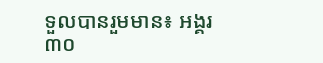ទួលបានរួមមាន៖ អង្គរ៣០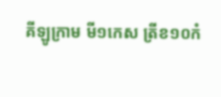គីឡូក្រាម មី១កេស ត្រីខ១០កំ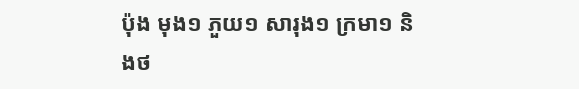ប៉ុង មុង១ ភួយ១ សារុង១ ក្រមា១ និងថ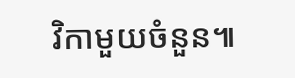វិកាមួយចំនួន៕